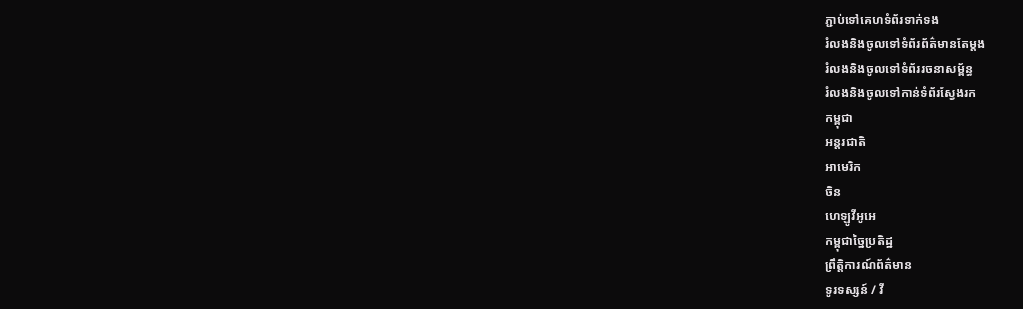ភ្ជាប់ទៅគេហទំព័រទាក់ទង
រំលងនិងចូលទៅទំព័រព័ត៌មានតែម្តង
រំលងនិងចូលទៅទំព័ររចនាសម្ព័ន្ធ
រំលងនិងចូលទៅកាន់ទំព័រស្វែងរក
កម្ពុជា
អន្តរជាតិ
អាមេរិក
ចិន
ហេឡូវីអូអេ
កម្ពុជាច្នៃប្រតិដ្ឋ
ព្រឹត្តិការណ៍ព័ត៌មាន
ទូរទស្សន៍ / វី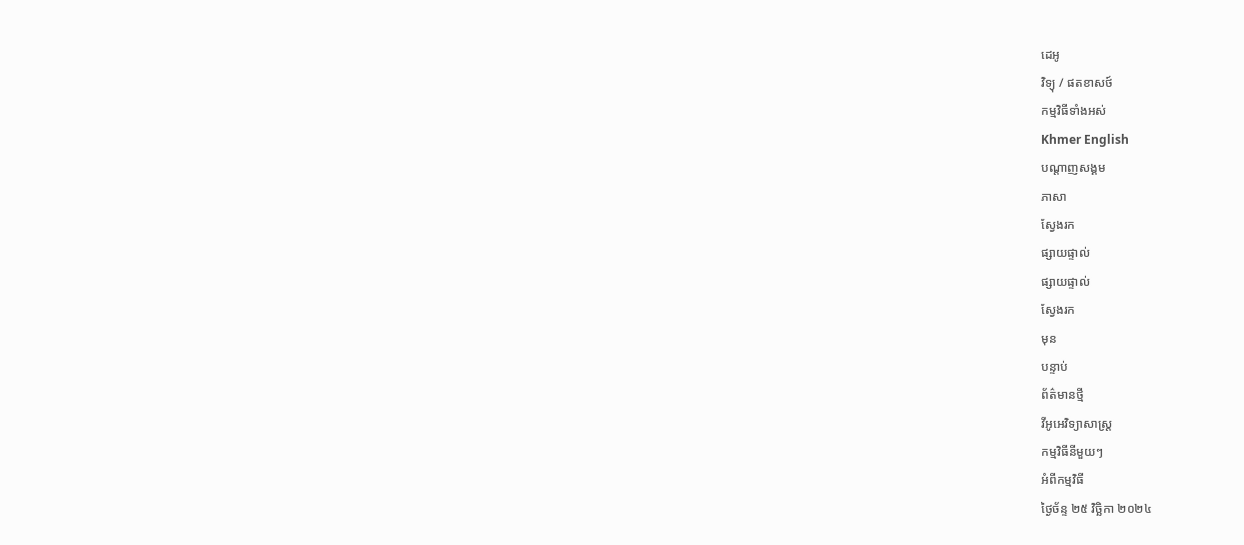ដេអូ
វិទ្យុ / ផតខាសថ៍
កម្មវិធីទាំងអស់
Khmer English
បណ្តាញសង្គម
ភាសា
ស្វែងរក
ផ្សាយផ្ទាល់
ផ្សាយផ្ទាល់
ស្វែងរក
មុន
បន្ទាប់
ព័ត៌មានថ្មី
វីអូអេវិទ្យាសាស្ត្រ
កម្មវិធីនីមួយៗ
អំពីកម្មវិធី
ថ្ងៃច័ន្ទ ២៥ វិច្ឆិកា ២០២៤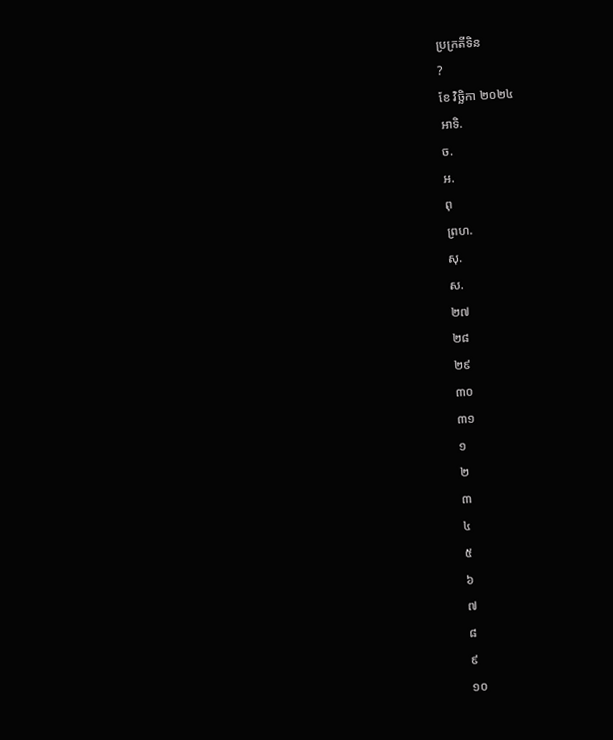ប្រក្រតីទិន
?
ខែ វិច្ឆិកា ២០២៤
អាទិ.
ច.
អ.
ពុ
ព្រហ.
សុ.
ស.
២៧
២៨
២៩
៣០
៣១
១
២
៣
៤
៥
៦
៧
៨
៩
១០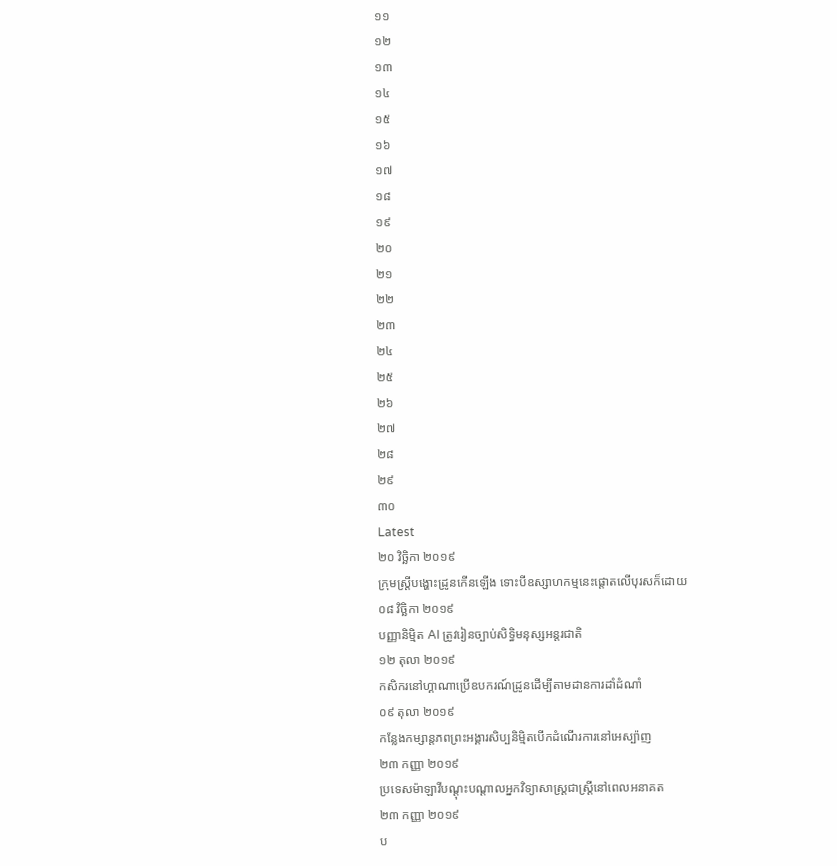១១
១២
១៣
១៤
១៥
១៦
១៧
១៨
១៩
២០
២១
២២
២៣
២៤
២៥
២៦
២៧
២៨
២៩
៣០
Latest
២០ វិច្ឆិកា ២០១៩
ក្រុមស្រ្តីបង្ហោះដ្រូនកើនឡើង ទោះបីឧស្សាហកម្មនេះផ្តោតលើបុរសក៏ដោយ
០៨ វិច្ឆិកា ២០១៩
បញ្ញានិម្មិត AI ត្រូវរៀនច្បាប់សិទ្ធិមនុស្សអន្តរជាតិ
១២ តុលា ២០១៩
កសិករនៅហ្គាណាប្រើឧបករណ៍ដ្រូនដើម្បីតាមដានការដាំដំណាំ
០៩ តុលា ២០១៩
កន្លែងកម្សាន្តភពព្រះអង្គារសិប្បនិម្មិតបើកដំណើរការនៅអេស្ប៉ាញ
២៣ កញ្ញា ២០១៩
ប្រទេសម៉ាឡាវីបណ្ដុះបណ្ដាលអ្នកវិទ្យាសាស្ត្រជាស្ត្រីនៅពេលអនាគត
២៣ កញ្ញា ២០១៩
ប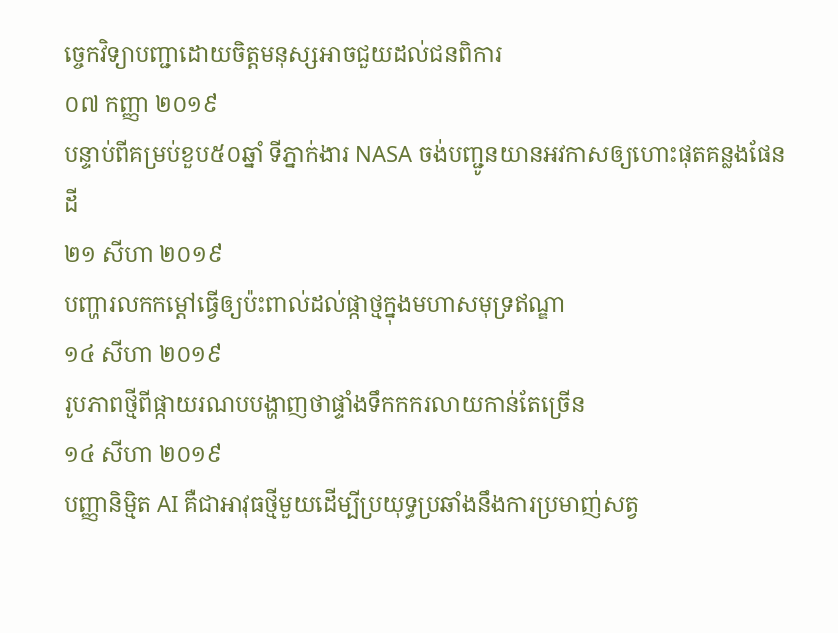ច្ចេកវិទ្យាបញ្ជាដោយចិត្តមនុស្សអាចជួយដល់ជនពិការ
០៧ កញ្ញា ២០១៩
បន្ទាប់ពីគម្រប់ខួប៥០ឆ្នាំ ទីភ្នាក់ងារ NASA ចង់បញ្ជូនយានអវកាសឲ្យហោះផុតគន្លងផែនដី
២១ សីហា ២០១៩
បញ្ហារលកកម្តៅធ្វើឲ្យប៉ះពាល់ដល់ផ្កាថ្មក្នុងមហាសមុទ្រឥណ្ឌា
១៤ សីហា ២០១៩
រូបភាពថ្មីពីផ្កាយរណបបង្ហាញថាផ្ទាំងទឹកកករលាយកាន់តែច្រើន
១៤ សីហា ២០១៩
បញ្ញានិម្មិត AI គឺជាអាវុធថ្មីមួយដើម្បីប្រយុទ្ធប្រឆាំងនឹងការប្រមាញ់សត្វ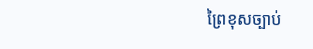ព្រៃខុសច្បាប់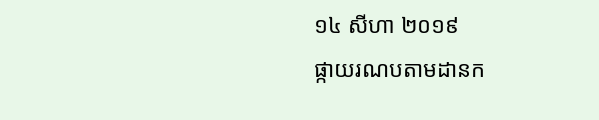១៤ សីហា ២០១៩
ផ្កាយរណបតាមដានក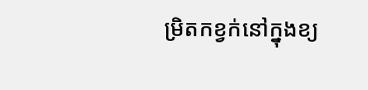ម្រិតកខ្វក់នៅក្នុងខ្យ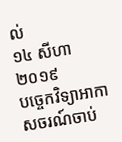ល់
១៤ សីហា ២០១៩
បច្ចេកវិទ្យាអាកាសចរណ៍ចាប់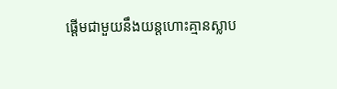ផ្ដើមជាមួយនឹងយន្តហោះគ្មានស្លាប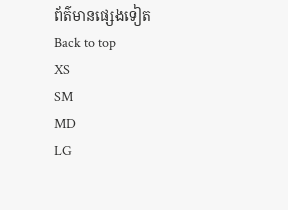ព័ត៌មានផ្សេងទៀត
Back to top
XS
SM
MD
LG